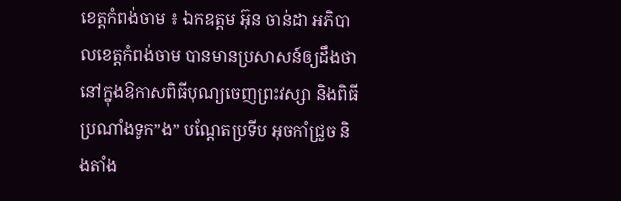ខេត្តកំពង់ចាម ៖ ឯកឧត្តម អ៊ុន ចាន់ដា អភិបាលខេត្តកំពង់ចាម បានមានប្រសាសន៍ឲ្យដឹងថា នៅក្នុងឱកាសពិធីបុណ្យចេញព្រះវស្សា និងពិធីប្រណាំងទូក”ង” បណ្តែតប្រទីប អុចកាំជ្រួច និងតាំង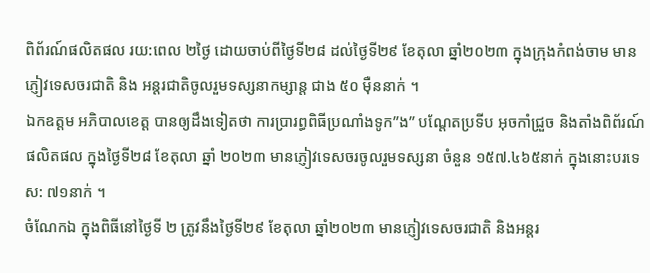ពិព័រណ៍ផលិតផល រយ:ពេល ២ថ្ងៃ ដោយចាប់ពីថ្ងៃទី២៨ ដល់ថ្ងៃទី២៩ ខែតុលា ឆ្នាំ២០២៣ ក្នុងក្រុងកំពង់ចាម មានភ្ញៀវទេសចរជាតិ និង អន្តរជាតិចូលរួមទស្សនាកម្សាន្ត ជាង ៥០ ម៉ឺននាក់ ។
ឯកឧត្តម អភិបាលខេត្ត បានឲ្យដឹងទៀតថា ការប្រារព្ធពិធីប្រណាំងទូក”ង” បណ្តែតប្រទីប អុចកាំជ្រួច និងតាំងពិព័រណ៍ផលិតផល ក្នុងថ្ងៃទី២៨ ខែតុលា ឆ្នាំ ២០២៣ មានភ្ញៀវទេសចរចូលរួមទស្សនា ចំនួន ១៥៧.៤៦៥នាក់ ក្នុងនោះបរទេស: ៧១នាក់ ។
ចំណែកឯ ក្នុងពិធីនៅថ្ងៃទី ២ ត្រូវនឹងថ្ងៃទី២៩ ខែតុលា ឆ្នាំ២០២៣ មានភ្ញៀវទេសចរជាតិ និងអន្តរ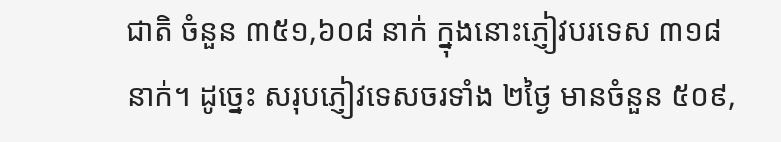ជាតិ ចំនួន ៣៥១,៦០៨ នាក់ ក្នុងនោះភ្ញៀវបរទេស ៣១៨ នាក់។ ដូច្នេះ សរុបភ្ញៀវទេសចរទាំង ២ថ្ងៃ មានចំនួន ៥០៩,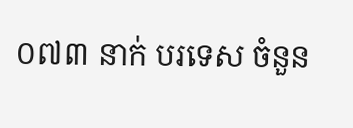០៧៣ នាក់ បរទេស ចំនួន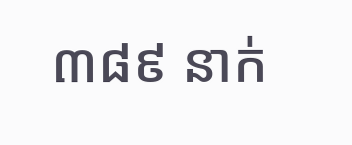៣៨៩ នាក់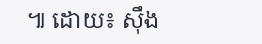៕ ដោយ៖ ស៊ឹង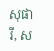សុផារី, ស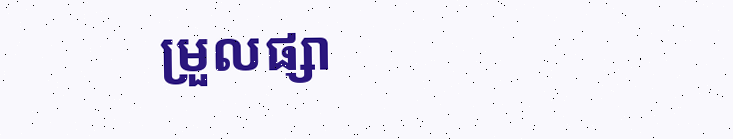ម្រួលផ្សា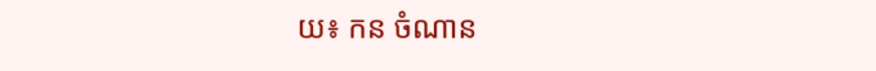យ៖ កន ចំណាន